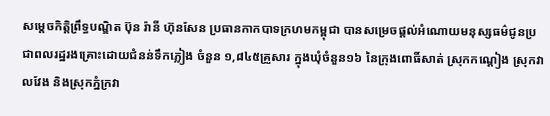សម្ដេចកិត្តិព្រឹទ្ធបណ្ឌិត ប៊ុន រ៉ានី ហ៊ុនសែន ប្រធានកាកបាទក្រហមកម្ពុជា បានសម្រេចផ្តល់អំណោយមនុស្សធម៌ជូនប្រជាពលរដ្ឋរងគ្រោះដោយជំនន់ទឹកភ្លៀង ចំនួន ១,៨៤៥គ្រួសារ ក្នុងឃុំចំនួន១៦ នៃក្រុងពោធិ៍សាត់ ស្រុកកណ្ដៀង ស្រុកវាលវែង និងស្រុកភ្នំក្រវា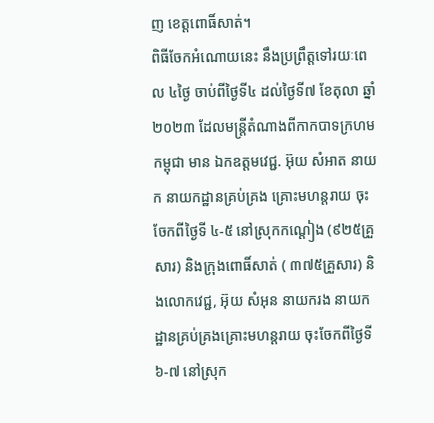ញ ខេត្តពោធិ៍សាត់។
ពិធីចែកអំណោយនេះ នឹងប្រព្រឹត្តទៅរយៈពេល ៤ថ្ងៃ ចាប់ពីថ្ងៃទី៤ ដល់ថ្ងៃទី៧ ខែតុលា ឆ្នាំ២០២៣ ដែលមន្ត្រីតំណាងពីកាកបាទក្រហមកម្ពុជា មាន ឯកឧត្តមវេជ្ជ. អ៊ុយ សំអាត នាយក នាយកដ្ឋានគ្រប់គ្រង គ្រោះមហន្តរាយ ចុះចែកពីថ្ងៃទី ៤-៥ នៅស្រុកកណ្តៀង (៩២៥គ្រួសារ) និងក្រុងពោធិ៍សាត់ ( ៣៧៥គ្រួសារ) និងលោកវេជ្ជ, អ៊ុយ សំអុន នាយករង នាយកដ្ឋានគ្រប់គ្រងគ្រោះមហន្តរាយ ចុះចែកពីថ្ងៃទី ៦-៧ នៅស្រុក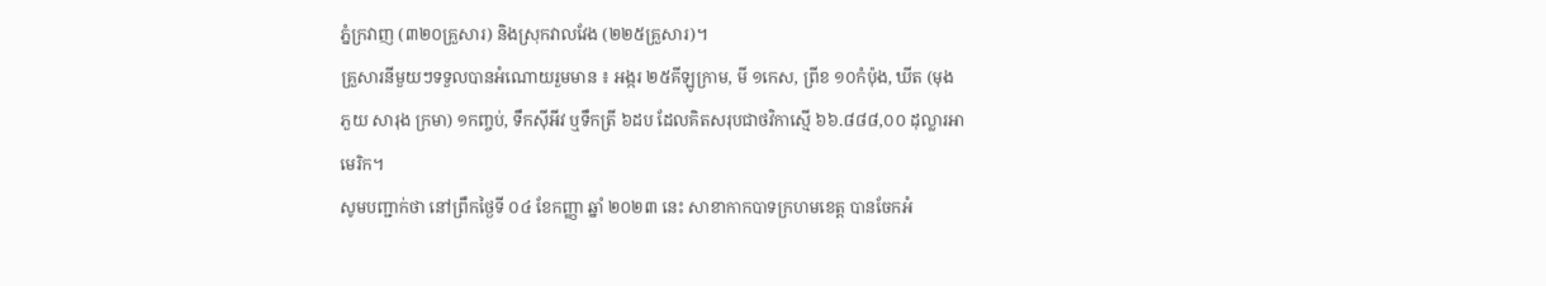ភ្នំក្រវាញ (៣២០គ្រួសារ) និងស្រុកវាលវែង (២២៥គ្រួសារ)។
គ្រួសារនីមួយៗទទួលបានអំណោយរួមមាន ៖ អង្ករ ២៥គីឡូក្រាម, មី ១កេស, ព្រីខ ១០កំប៉ុង, ឃីត (មុង ភួយ សារុង ក្រមា) ១កញ្ចប់, ទឹកស៊ីអីវ ឬទឹកត្រី ៦ដប ដែលគិតសរុបជាថវិកាស្មើ ៦៦.៨៨៨,០០ ដុល្លារអាមេរិក។
សូមបញ្ជាក់ថា នៅព្រឹកថ្ងៃទី ០៤ ខែកញ្ញា ឆ្នាំ ២០២៣ នេះ សាខាកាកបាទក្រហមខេត្ត បានចែកអំ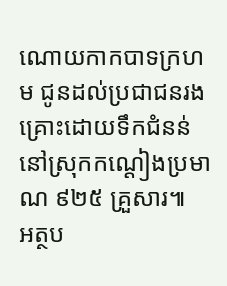ណោយកាកបាទក្រហម ជូនដល់ប្រជាជនរងគ្រោះដោយទឹកជំនន់ នៅស្រុកកណ្ដៀងប្រមាណ ៩២៥ គ្រួសារ៕
អត្ថប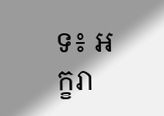ទ៖ អក្ខរា